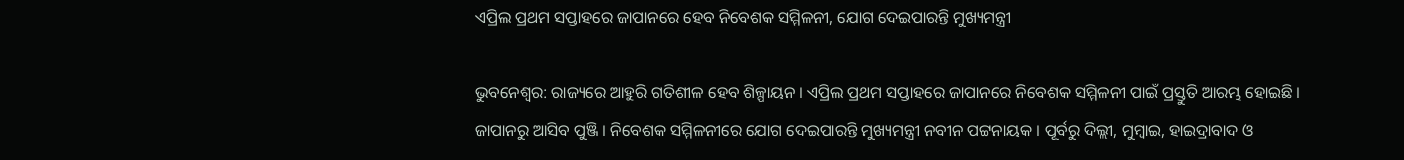ଏପ୍ରିଲ ପ୍ରଥମ ସପ୍ତାହରେ ଜାପାନରେ ହେବ ନିବେଶକ ସମ୍ମିଳନୀ, ଯୋଗ ଦେଇପାରନ୍ତି ମୁଖ୍ୟମନ୍ତ୍ରୀ

ଭୁବନେଶ୍ୱର: ରାଜ୍ୟରେ ଆହୁରି ଗତିଶୀଳ ହେବ ଶିଳ୍ପାୟନ । ଏପ୍ରିଲ ପ୍ରଥମ ସପ୍ତାହରେ ଜାପାନରେ ନିବେଶକ ସମ୍ମିଳନୀ ପାଇଁ ପ୍ରସ୍ତୁତି ଆରମ୍ଭ ହୋଇଛି । ଜାପାନରୁ ଆସିବ ପୁଞ୍ଜି । ନିବେଶକ ସମ୍ମିଳନୀରେ ଯୋଗ ଦେଇପାରନ୍ତି ମୁଖ୍ୟମନ୍ତ୍ରୀ ନବୀନ ପଟ୍ଟନାୟକ । ପୂର୍ବରୁ ଦିଲ୍ଲୀ, ମୁମ୍ବାଇ, ହାଇଦ୍ରାବାଦ ଓ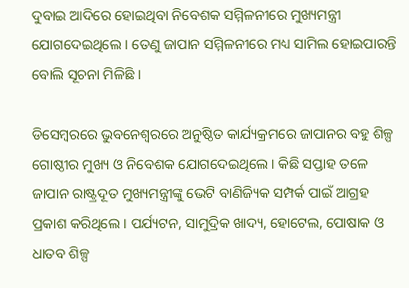ଦୁବାଇ ଆଦିରେ ହୋଇଥିବା ନିବେଶକ ସମ୍ମିଳନୀରେ ମୁଖ୍ୟମନ୍ତ୍ରୀ ଯୋଗଦେଇଥିଲେ । ତେଣୁ ଜାପାନ ସମ୍ମିଳନୀରେ ମଧ୍ୟ ସାମିଲ ହୋଇପାରନ୍ତି ବୋଲି ସୂଚନା ମିଳିଛି ।

ଡିସେମ୍ବରରେ ଭୁବନେଶ୍ବରରେ ଅନୁଷ୍ଠିତ କାର୍ଯ୍ୟକ୍ରମରେ ଜାପାନର ବହୁ ଶିଳ୍ପ ଗୋଷ୍ଠୀର ମୁଖ୍ୟ ଓ ନିବେଶକ ଯୋଗଦେଇଥିଲେ । କିଛି ସପ୍ତାହ ତଳେ ଜାପାନ ରାଷ୍ଟ୍ରଦୂତ ମୁଖ୍ୟମନ୍ତ୍ରୀଙ୍କୁ ଭେଟି ବାଣିଜ୍ୟିକ ସମ୍ପର୍କ ପାଇଁ ଆଗ୍ରହ ପ୍ରକାଶ କରିଥିଲେ । ପର୍ଯ୍ୟଟନ, ସାମୁଦ୍ରିକ ଖାଦ୍ୟ, ହୋଟେଲ, ପୋଷାକ ଓ ଧାତବ ଶିଳ୍ପ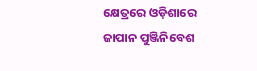କ୍ଷେତ୍ରରେ ଓଡ଼ିଶାରେ ଜାପାନ ପୁଞ୍ଜିନିବେଶ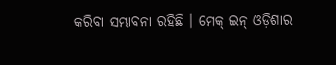କରିବା ସମ୍ଭାବନା ରହିଛି । ମେକ୍ ଇନ୍ ଓଡ଼ିଶାର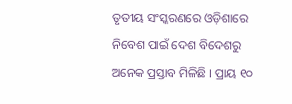ତୃତୀୟ ସଂସ୍କରଣରେ ଓଡ଼ିଶାରେ ନିବେଶ ପାଇଁ ଦେଶ ବିଦେଶରୁ ଅନେକ ପ୍ରସ୍ତାବ ମିଳିଛି । ପ୍ରାୟ ୧୦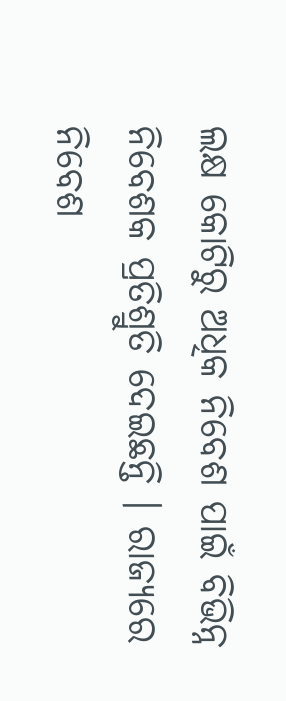ଲକ୍ଷ କୋଟିରୁ ଅଧିକ ନିବେଶ ପାଇଁ ବିଭିନ୍ନ ନିବେଶକ ପ୍ରତିଶ୍ରୁତି ଦେଇଛନ୍ତି । ରାଜ୍ୟରେ ନିବେଶ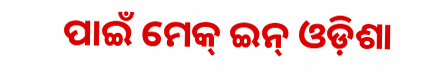ପାଇଁ ମେକ୍ ଇନ୍ ଓଡ଼ିଶା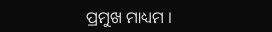ପ୍ରମୁଖ ମାଧ୍ୟମ ।